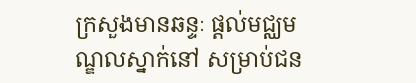ក្រសួងមានឆន្ទៈ ផ្តល់មជ្ឈមណ្ឌលស្នាក់នៅ សម្រាប់ជន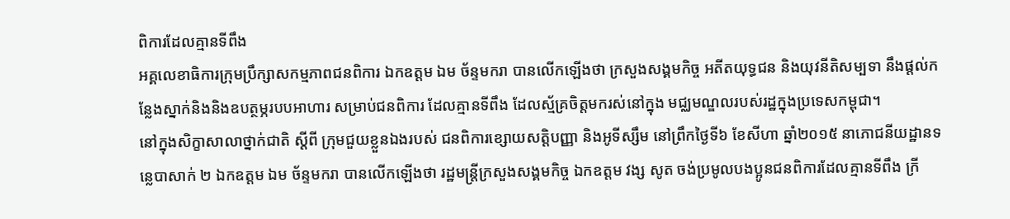ពិការដែលគ្មានទីពឹង
អគ្គលេខាធិការក្រុមប្រឹក្សាសកម្មភាពជនពិការ ឯកឧត្តម ឯម ច័ន្ទមករា បានលើកឡើងថា ក្រសួងសង្គមកិច្ច អតីតយុទ្ធជន និងយុវនីតិសម្បទា នឹងផ្តល់កន្លែងស្នាក់និងនិងឧបត្ថម្ភរបបអាហារ សម្រាប់ជនពិការ ដែលគ្មានទីពឹង ដែលស្ម័គ្រចិត្តមករស់នៅក្នុង មជ្ឈមណ្ឌលរបស់រដ្ឋក្នុងប្រទេសកម្ពុជា។
នៅក្នុងសិក្ខាសាលាថ្នាក់ជាតិ ស្តីពី ក្រុមជួយខ្លួនឯងរបស់ ជនពិការខ្សោយសត្តិបញ្ញា និងអូទីស្សឹម នៅព្រឹកថ្ងៃទី៦ ខែសីហា ឆ្នាំ២០១៥ នាភោជនីយដ្ឋានទន្លេបាសាក់ ២ ឯកឧត្តម ឯម ច័ន្ទមករា បានលើកឡើងថា រដ្ឋមន្ត្រីក្រសួងសង្គមកិច្ច ឯកឧត្តម វង្ស សូត ចង់ប្រមូលបងប្អូនជនពិការដែលគ្មានទីពឹង ក្រី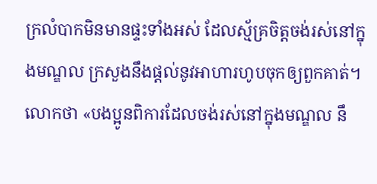ក្រលំបាកមិនមានផ្ទះទាំងអស់ ដែលស្ម័គ្រចិត្តចង់រស់នៅក្នុងមណ្ឌល ក្រសួងនឹងផ្តល់នូវអាហារហូបចុកឲ្យពួកគាត់។
លោកថា «បងប្អូនពិការដែលចង់រស់នៅក្នុងមណ្ឌល នឹ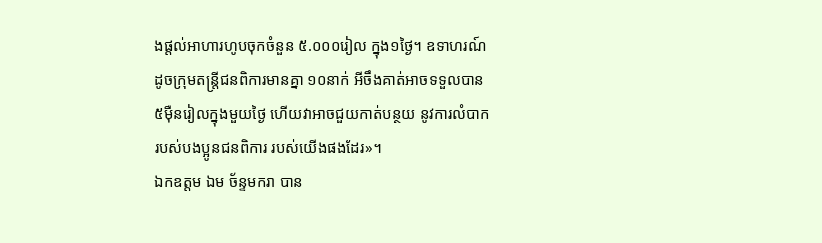ងផ្តល់អាហារហូបចុកចំនួន ៥.០០០រៀល ក្នុង១ថ្ងៃ។ ឧទាហរណ៍ ដូចក្រុមតន្ត្រីជនពិការមានគ្នា ១០នាក់ អីចឹងគាត់អាចទទួលបាន ៥ម៉ឺនរៀលក្នុងមួយថ្ងៃ ហើយវាអាចជួយកាត់បន្ថយ នូវការលំបាករបស់បងប្អូនជនពិការ របស់យើងផងដែរ»។
ឯកឧត្តម ឯម ច័ន្ទមករា បាន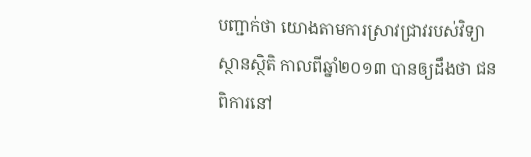បញ្ជាក់ថា យោងតាមការស្រាវជ្រាវរបស់វិទ្យាស្ថានស្ថិតិ កាលពីឆ្នាំ២០១៣ បានឲ្យដឹងថា ជនពិការនៅ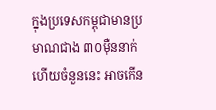ក្នុងប្រទេសកម្ពុជាមានប្រមាណជាង ៣០ម៉ឺននាក់ ហើយចំនួននេះ អាចកើន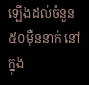ឡើងដល់ចំនួន ៥០ម៉ឺននាក់ នៅក្នុង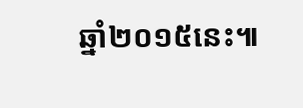ឆ្នាំ២០១៥នេះ៕